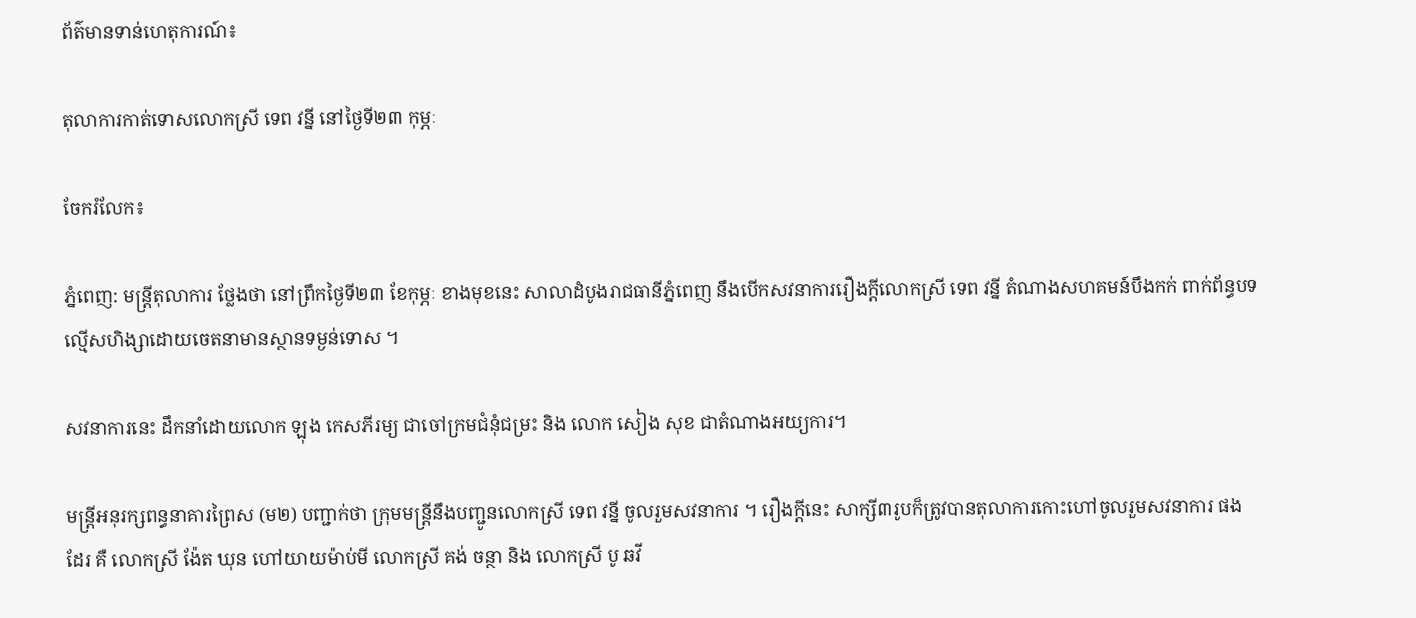ព័ត៌មានទាន់ហេតុការណ៍៖

តុលាការកាត់ទោសលោកស្រី ទេព វន្នី នៅថ្ងៃទី២៣ កុម្ភៈ

ចែករំលែក៖

ភ្នំពេញ: មន្ត្រីតុលាការ ថ្លែងថា នៅព្រឹកថ្ងៃទី២៣ ខែកុម្ភៈ ខាងមុខនេះ សាលាដំបូងរាជធានីភ្នំពេញ នឹងបើកសវនាការរឿងក្ដីលោកស្រី ទេព វន្នី តំណាងសហគមន៍បឹងកក់ ពាក់ព័ន្ធបទល្មើសហិង្សាដោយចេតនាមានស្ថានទម្ងន់ទោស ។

សវនាការនេះ ដឹកនាំដោយលោក ឡុង កេសភីរម្យ ជាចៅក្រមជំនុំជម្រះ និង លោក សៀង សុខ ជាតំណាងអយ្យការ។

មន្ត្រីអនុរក្សពន្ធនាគារព្រៃស (ម២) បញ្ជាក់ថា ក្រុមមន្ត្រីនឹងបញ្ជូនលោកស្រី ទេព វន្នី ចូលរួមសវនាការ ។ រឿងក្ដីនេះ សាក្សី៣រូបក៏ត្រូវបានតុលាការកោះហៅចូលរួមសវនាការ ផងដែរ គឺ លោកស្រី ង៉ែត ឃុន ហៅយាយម៉ាប់មី លោកស្រី គង់ ចន្ថា និង លោកស្រី បូ ឆវី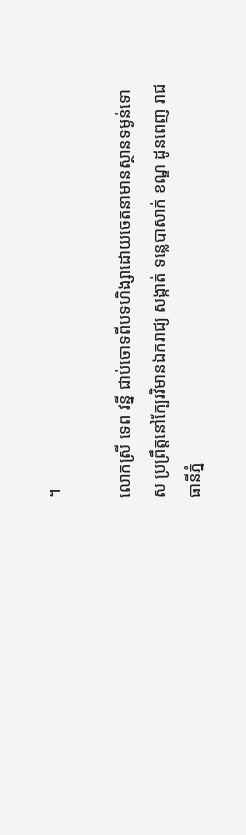។

លោកស្រី ទេព វន្នី ជាប់ចោទពីបទហិង្សាដោយចេតនាមានស្ថានទម្ងន់ទោស ប្រព្រឹត្តនៅក្បែរវិមានឯករាជ្យ សង្កាត់ ទន្លេបាសាក់ ខណ្ឌ ដូនពេញ រាជធានីភ្នំ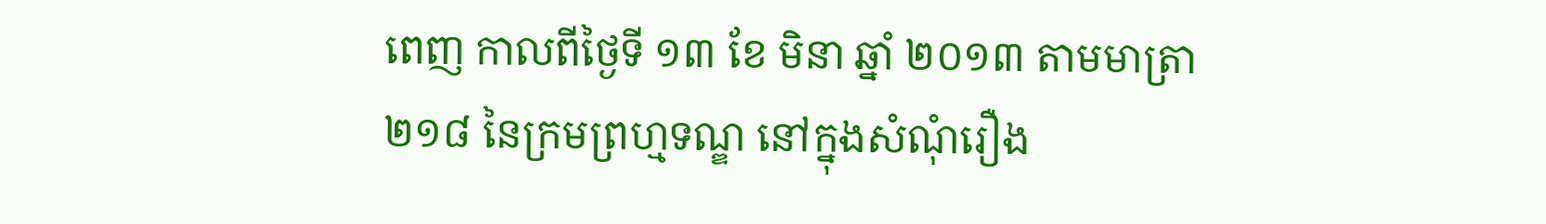ពេញ កាលពីថ្ងៃទី ១៣ ខែ មិនា ឆ្នាំ ២០១៣ តាមមាត្រា ២១៨ នៃក្រមព្រហ្មទណ្ឌ នៅក្នុងសំណុំរឿង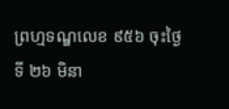ព្រហ្មទណ្ឌលេខ ៩៥៦ ចុះថ្ងៃទី ២៦ មិនា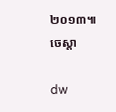២០១៣៕ ចេស្តា

dw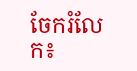ចែករំលែក៖